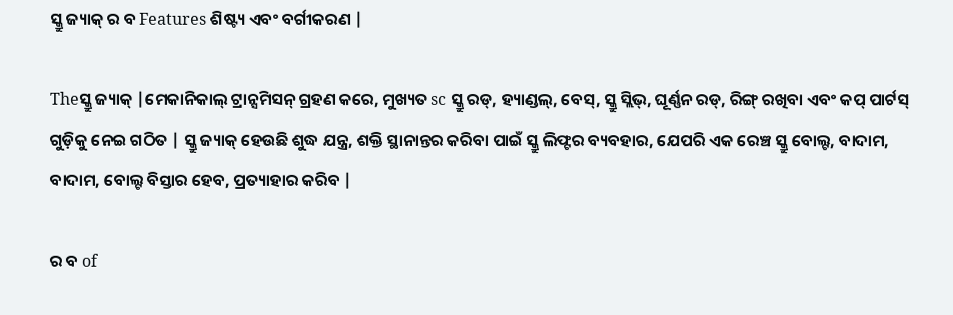ସ୍କ୍ରୁ ଜ୍ୟାକ୍ ର ବ Features ଶିଷ୍ଟ୍ୟ ଏବଂ ବର୍ଗୀକରଣ |

Theସ୍କ୍ରୁ ଜ୍ୟାକ୍ |ମେକାନିକାଲ୍ ଟ୍ରାନ୍ସମିସନ୍ ଗ୍ରହଣ କରେ, ମୁଖ୍ୟତ sc ସ୍କ୍ରୁ ରଡ୍, ହ୍ୟାଣ୍ଡଲ୍, ବେସ୍, ସ୍କ୍ରୁ ସ୍ଲିଭ୍, ଘୂର୍ଣ୍ଣନ ରଡ୍, ରିଙ୍ଗ୍ ରଖିବା ଏବଂ କପ୍ ପାର୍ଟସ୍ ଗୁଡ଼ିକୁ ନେଇ ଗଠିତ | ସ୍କ୍ରୁ ଜ୍ୟାକ୍ ହେଉଛି ଶୁଦ୍ଧ ଯନ୍ତ୍ର, ଶକ୍ତି ସ୍ଥାନାନ୍ତର କରିବା ପାଇଁ ସ୍କ୍ରୁ ଲିଫ୍ଟର ବ୍ୟବହାର, ଯେପରି ଏକ ରେଞ୍ଚ ସ୍କ୍ରୁ ବୋଲ୍ଟ, ବାଦାମ, ବାଦାମ, ବୋଲ୍ଟ ବିସ୍ତାର ହେବ, ପ୍ରତ୍ୟାହାର କରିବ |

ର ବ of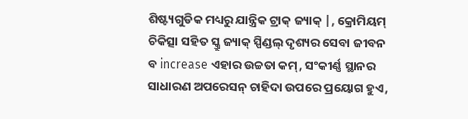ଶିଷ୍ଟ୍ୟଗୁଡିକ ମଧ୍ୟରୁ ଯାନ୍ତ୍ରିକ ଟ୍ରାକ୍ ଜ୍ୟାକ୍ |, କ୍ରୋମିୟମ୍ ଚିକିତ୍ସା ସହିତ ସ୍କ୍ରୁ ଜ୍ୟାକ୍ ସ୍ପିଣ୍ଡଲ୍ ଦୃଶ୍ୟର ସେବା ଜୀବନ ବ increase ଏହାର ଉଚ୍ଚତା କମ୍, ସଂକୀର୍ଣ୍ଣ ସ୍ଥାନର ସାଧାରଣ ଅପରେସନ୍ ଚାହିଦା ଉପରେ ପ୍ରୟୋଗ ହୁଏ,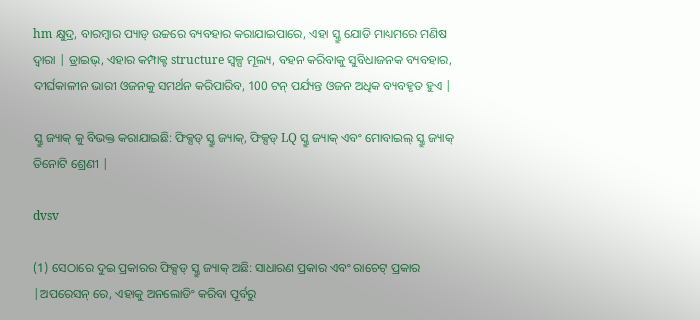hm କ୍ଷୁଦ୍ର, ବାରମ୍ବାର ପ୍ୟାଡ୍ ଉଚ୍ଚରେ ବ୍ୟବହାର କରାଯାଇପାରେ, ଏହା ସ୍କ୍ରୁ ଯୋଡି ମାଧ୍ୟମରେ ମଣିଷ ଦ୍ୱାରା | ଡ୍ରାଇଭ୍, ଏହାର କମ୍ପାକ୍ଟ structure ସ୍ୱଳ୍ପ ମୂଲ୍ୟ, ବହନ କରିବାକୁ ସୁବିଧାଜନକ ବ୍ୟବହାର, ଦୀର୍ଘକାଳୀନ ଭାରୀ ଓଜନକୁ ସମର୍ଥନ କରିପାରିବ, 100 ଟନ୍ ପର୍ଯ୍ୟନ୍ତ ଓଜନ ଅଧିକ ବ୍ୟବହୃତ ହୁଏ |

ସ୍କ୍ରୁ ଜ୍ୟାକ୍ କୁ ବିଭକ୍ତ କରାଯାଇଛି: ଫିକ୍ସଡ୍ ସ୍କ୍ରୁ ଜ୍ୟାକ୍, ଫିକ୍ସଡ୍ LQ ସ୍କ୍ରୁ ଜ୍ୟାକ୍ ଏବଂ ମୋବାଇଲ୍ ସ୍କ୍ରୁ ଜ୍ୟାକ୍ ତିନୋଟି ଶ୍ରେଣୀ |

dvsv

(1) ସେଠାରେ ଦୁଇ ପ୍ରକାରର ଫିକ୍ସଡ୍ ସ୍କ୍ରୁ ଜ୍ୟାକ୍ ଅଛି: ସାଧାରଣ ପ୍ରକାର ଏବଂ ରାଚେଟ୍ ପ୍ରକାର |ଅପରେସନ୍ ରେ, ଏହାକୁ ଅନଲୋଡିଂ କରିବା ପୂର୍ବରୁ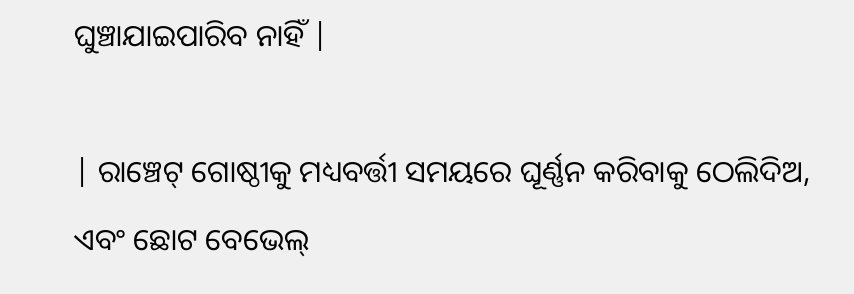ଘୁଞ୍ଚାଯାଇପାରିବ ନାହିଁ |

| ରାଞ୍ଚେଟ୍ ଗୋଷ୍ଠୀକୁ ମଧ୍ୟବର୍ତ୍ତୀ ସମୟରେ ଘୂର୍ଣ୍ଣନ କରିବାକୁ ଠେଲିଦିଅ, ଏବଂ ଛୋଟ ବେଭେଲ୍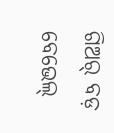ଗିଅର୍ ବଡ଼ ବେଭେଲ୍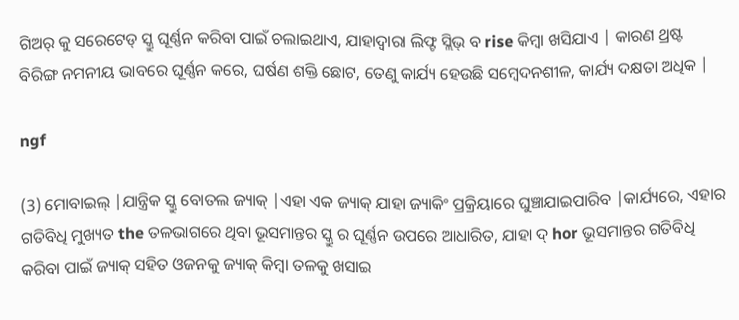ଗିଅର୍ କୁ ସରେଟେଡ୍ ସ୍କ୍ରୁ ଘୂର୍ଣ୍ଣନ କରିବା ପାଇଁ ଚଲାଇଥାଏ, ଯାହାଦ୍ୱାରା ଲିଫ୍ଟ ସ୍ଲିଭ୍ ବ rise କିମ୍ବା ଖସିଯାଏ | କାରଣ ଥ୍ରଷ୍ଟ ବିରିଙ୍ଗ ନମନୀୟ ଭାବରେ ଘୂର୍ଣ୍ଣନ କରେ, ଘର୍ଷଣ ଶକ୍ତି ଛୋଟ, ତେଣୁ କାର୍ଯ୍ୟ ହେଉଛି ସମ୍ବେଦନଶୀଳ, କାର୍ଯ୍ୟ ଦକ୍ଷତା ଅଧିକ |

ngf

(3) ମୋବାଇଲ୍ |ଯାନ୍ତ୍ରିକ ସ୍କ୍ରୁ ବୋତଲ ଜ୍ୟାକ୍ |ଏହା ଏକ ଜ୍ୟାକ୍ ଯାହା ଜ୍ୟାକିଂ ପ୍ରକ୍ରିୟାରେ ଘୁଞ୍ଚାଯାଇପାରିବ |କାର୍ଯ୍ୟରେ, ଏହାର ଗତିବିଧି ମୁଖ୍ୟତ the ତଳଭାଗରେ ଥିବା ଭୂସମାନ୍ତର ସ୍କ୍ରୁ ର ଘୂର୍ଣ୍ଣନ ଉପରେ ଆଧାରିତ, ଯାହା ଦ୍ hor ଭୂସମାନ୍ତର ଗତିବିଧି କରିବା ପାଇଁ ଜ୍ୟାକ୍ ସହିତ ଓଜନକୁ ଜ୍ୟାକ୍ କିମ୍ବା ତଳକୁ ଖସାଇ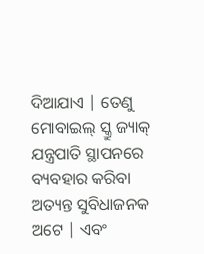ଦିଆଯାଏ | ତେଣୁ ମୋବାଇଲ୍ ସ୍କ୍ରୁ ଜ୍ୟାକ୍ ଯନ୍ତ୍ରପାତି ସ୍ଥାପନରେ ବ୍ୟବହାର କରିବା ଅତ୍ୟନ୍ତ ସୁବିଧାଜନକ ଅଟେ | ଏବଂ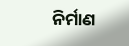ନିର୍ମାଣ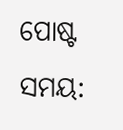ପୋଷ୍ଟ ସମୟ: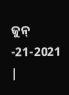ଜୁନ୍ -21-2021 |